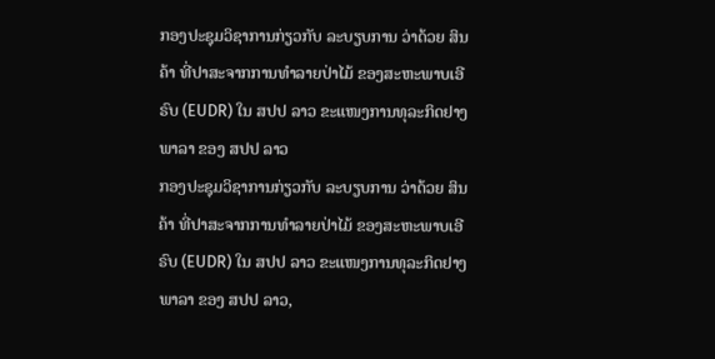ກອງປະຊຸມວິຊາການກ່ຽວກັບ ລະບຽບການ ວ່າດ້ວຍ ສິນຄ້າ ທີ່ປາສະຈາກການທໍາລາຍປ່າໄມ້ ຂອງສະຫະພາບເອີຣົບ (EUDR) ໃນ ສປປ ລາວ ຂະແໜງການທຸລະກິດຢາງພາລາ ຂອງ ສປປ ລາວ
ກອງປະຊຸມວິຊາການກ່ຽວກັບ ລະບຽບການ ວ່າດ້ວຍ ສິນຄ້າ ທີ່ປາສະຈາກການທໍາລາຍປ່າໄມ້ ຂອງສະຫະພາບເອີຣົບ (EUDR) ໃນ ສປປ ລາວ ຂະແໜງການທຸລະກິດຢາງພາລາ ຂອງ ສປປ ລາວ,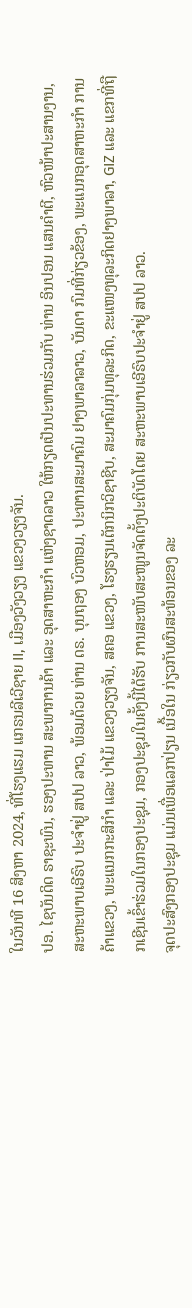ໃນວັນທີ 16 ສິງຫາ 2024, ທີ່ໂຮງແຮມ ແກຣນລີເວີຊາຍ II, ເມືອງວັງວຽງ ແຂວງວຽງຈັນ.
ປອ. ໄຊບັນດິດ ຣາຊະພົນ, ຮອງປະທານ ສະພາການຄ້າ ແລະ ອຸດສາຫະກຳ ແຫ່ງຊາດລາວ ໃຫ້ກຽດເປັນປະທານຮ່ວມກັບ ທ່ານ ອິນປອນ ແສນຄຳຕີ, ຫົວໜ້າປະສານງານ, ສະຫະພາບເອີຣົບ ປະຈໍາຢູ່ ສປປ ລາວ, ພ້ອມດ້ວຍ ທ່ານ ດຣ. ບຸນຖອງ ບົວຫອມ, ປະທານສະມາຄົມ ຢາງພາລາລາວ, ບັນດາ ກົມທີ່ກ່ຽວຂ້ອງ, ພະແນກອຸດສາຫະກຳ ການຄ້າແຂວງ, ພະແນກກະສິກຳ ແລະ ປ່າໄມ້ ແຂວງວຽງຈັນ, ສຄອ ແຂວງ, ໂຮງຮຽນເຕັກນິກວິຊາຊີບ, ສະມາຄົມກຸ່ມທຸລະກິດ, ຂະແໜງທຸລະກິດຢາງພາລາ, GIZ ແລະ ແຂກທີ່ຖືກເຊີນເຂົ້າຮ່ວມໃນກອງປະຊຸມ, ກອງປະຊຸມໃນຄັ້ງນີ້ໄດ້ຮັບ ການສະໜັບສະໜູນຈັດຕັ້ງປະຕິບັດໂດຍ ສະຫະພາບເອີຣົບປະຈຳຢູ່ ສປປ ລາວ.
ຈຸດປະສົງກອງປະຊຸມ ແມ່ນເພື່ອແລກປ່ຽນ ເນື້ອໃນ ກ່ຽວກັບຜົນສະທ້ອນຂອງ ລະ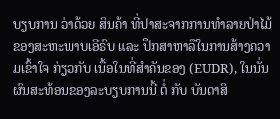ບຽບການ ວ່າດ້ວຍ ສິນຄ້າ ທີ່ປາສະຈາກການທໍາລາຍປ່າໄມ້ ຂອງສະຫະພາບເອີຣົບ ແລະ ປຶກສາຫາລືໃນການສ້າງຄວາມເຂົ້າໃຈ ກ່ຽວກັບ ເນື້ອໃນທີ່ສຳຄັນຂອງ (EUDR), ໃນນັ່ນ ຜົນສະທ້ອນຂອງລະບຽບການນີ້ ຕໍ່ ກັບ ບັນດາສິ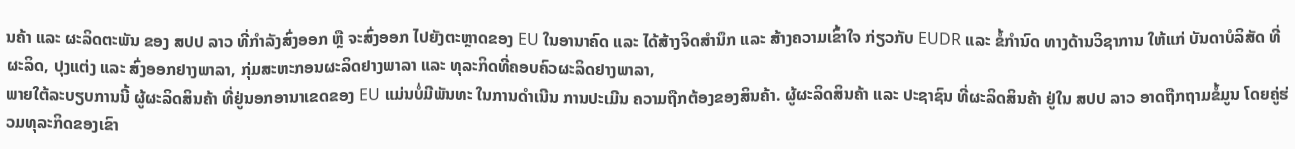ນຄ້າ ແລະ ຜະລິດຕະພັນ ຂອງ ສປປ ລາວ ທີ່ກຳລັງສົ່ງອອກ ຫຼື ຈະສົ່ງອອກ ໄປຍັງຕະຫຼາດຂອງ EU ໃນອານາຄົດ ແລະ ໄດ້ສ້າງຈິດສໍານຶກ ແລະ ສ້າງຄວາມເຂົ້າໃຈ ກ່ຽວກັບ EUDR ແລະ ຂໍ້ກຳນົດ ທາງດ້ານວິຊາການ ໃຫ້ແກ່ ບັນດາບໍລິສັດ ທີ່ຜະລິດ, ປຸງແຕ່ງ ແລະ ສົ່ງອອກຢາງພາລາ, ກຸ່ມສະຫະກອນຜະລິດຢາງພາລາ ແລະ ທຸລະກິດທີ່ຄອບຄົວຜະລິດຢາງພາລາ,
ພາຍໃຕ້ລະບຽບການນີ້ ຜູ້ຜະລິດສິນຄ້າ ທີ່ຢູ່ນອກອານາເຂດຂອງ EU ແມ່ນບໍ່ມີພັນທະ ໃນການດໍາເນີນ ການປະເມີນ ຄວາມຖືກຕ້ອງຂອງສິນຄ້າ. ຜູ້ຜະລິດສິນຄ້າ ແລະ ປະຊາຊົນ ທີ່ຜະລິດສິນຄ້າ ຢູ່ໃນ ສປປ ລາວ ອາດຖືກຖາມຂໍ້ມູນ ໂດຍຄູ່ຮ່ວມທຸລະກິດຂອງເຂົາ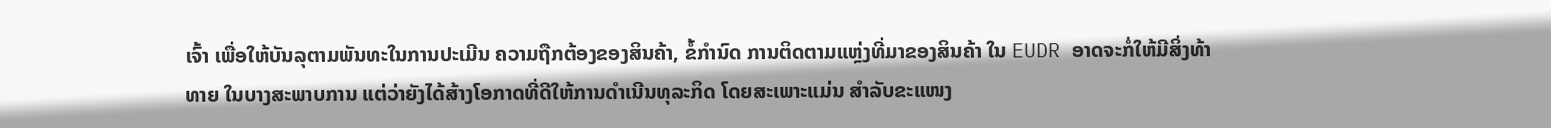ເຈົ້າ ເພື່ອໃຫ້ບັນລຸຕາມພັນທະໃນການປະເມີນ ຄວາມຖືກຕ້ອງຂອງສິນຄ້າ, ຂໍ້ກຳນົດ ການຕິດຕາມແຫຼ່ງທີ່ມາຂອງສິນຄ້າ ໃນ EUDR ອາດຈະກໍ່ໃຫ້ມີສິ່ງທ້າທາຍ ໃນບາງສະພາບການ ແຕ່ວ່າຍັງໄດ້ສ້າງໂອກາດທີ່ດີໃຫ້ການດຳເນີນທຸລະກິດ ໂດຍສະເພາະແມ່ນ ສຳລັບຂະແໜງ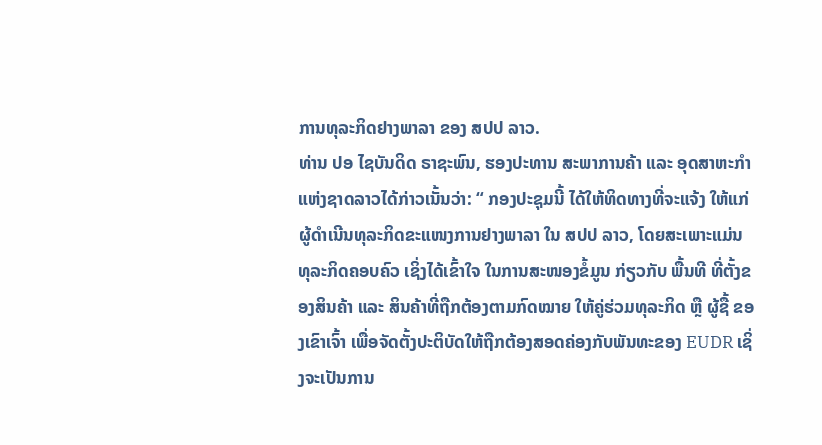ການທຸລະກິດຢາງພາລາ ຂອງ ສປປ ລາວ.
ທ່ານ ປອ ໄຊບັນດິດ ຣາຊະພົນ, ຮອງປະທານ ສະພາການຄ້າ ແລະ ອຸດສາຫະກຳແຫ່ງຊາດລາວໄດ້ກ່າວເນັ້ນວ່າ: “ ກອງປະຊຸມນີ້ ໄດ້ໃຫ້ທິດທາງທີ່ຈະແຈ້ງ ໃຫ້ແກ່ ຜູ້ດຳເນີນທຸລະກິດຂະແໜງການຢາງພາລາ ໃນ ສປປ ລາວ, ໂດຍສະເພາະແມ່ນ ທຸລະກິດຄອບຄົວ ເຊິ່ງໄດ້ເຂົ້າໃຈ ໃນການສະໜອງຂໍ້ມູນ ກ່ຽວກັບ ພື້ນທີ ທີ່ຕັ້ງຂອງສິນຄ້າ ແລະ ສິນຄ້າທີ່ຖືກຕ້ອງຕາມກົດໝາຍ ໃຫ້ຄູ່ຮ່ວມທຸລະກິດ ຫຼື ຜູ້ຊື້ ຂອງເຂົາເຈົ້າ ເພື່ອຈັດຕັ້ງປະຕິບັດໃຫ້ຖືກຕ້ອງສອດຄ່ອງກັບພັນທະຂອງ EUDR ເຊິ່ງຈະເປັນການ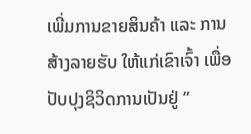ເພີ່ມການຂາຍສິນຄ້າ ແລະ ການສ້າງລາຍຮັບ ໃຫ້ແກ່ເຂົາເຈົ້າ ເພື່ອປັບປຸງຊິວິດການເປັນຢູ່ ”